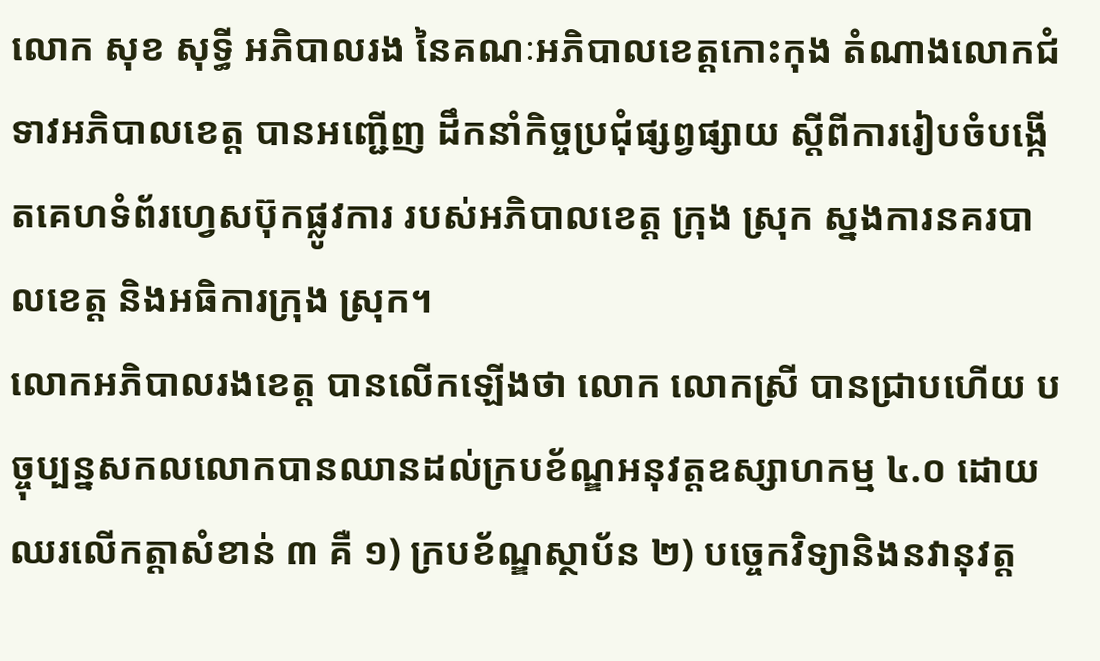លោក សុខ សុទ្ធី អភិបាលរង នៃគណៈអភិបាលខេត្តកោះកុង តំណាងលោកជំទាវអភិបាលខេត្ត បានអញ្ជើញ ដឹកនាំកិច្ចប្រជុំផ្សព្វផ្សាយ ស្តីពីការរៀបចំបង្កើតគេហទំព័រហ្វេសប៊ុកផ្លូវការ របស់អភិបាលខេត្ត ក្រុង ស្រុក ស្នងការនគរបាលខេត្ត និងអធិការក្រុង ស្រុក។
លោកអភិបាលរងខេត្ត បានលើកឡើងថា លោក លោកស្រី បានជ្រាបហើយ បច្ចុប្បន្នសកលលោកបានឈានដល់ក្របខ័ណ្ឌអនុវត្តឧស្សាហកម្ម ៤.០ ដោយឈរលើកត្តាសំខាន់ ៣ គឺ ១) ក្របខ័ណ្ឌស្ថាប័ន ២) បច្ចេកវិទ្យានិងនវានុវត្ត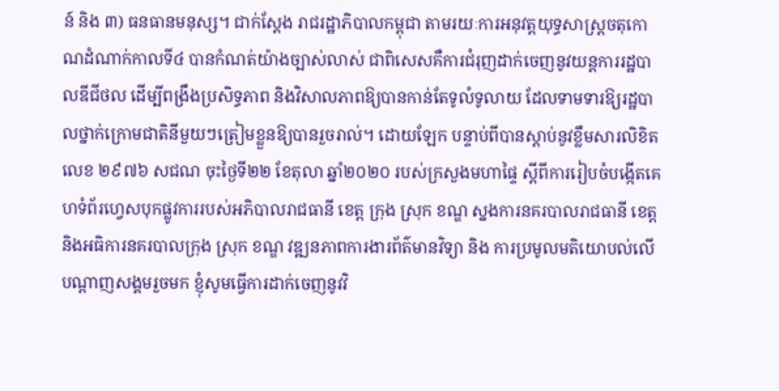ន៍ និង ៣) ធនធានមនុស្ស។ ជាក់ស្តែង រាជរដ្ឋាភិបាលកម្ពុជា តាមរយៈការអនុវត្តយុទ្ធសាស្ត្រចតុកោណដំណាក់កាលទី៤ បានកំណត់យ៉ាងច្បាស់លាស់ ជាពិសេសគឺការជំរុញដាក់ចេញនូវយន្តការរដ្ឋបាលឌីជីថល ដើម្បីពង្រឹងប្រសិទ្ធភាព និងវិសាលភាពឱ្យបានកាន់តែទូលំទូលាយ ដែលទាមទារឱ្យរដ្ឋបាលថ្នាក់ក្រោមជាតិនីមួយៗត្រៀមខ្លួនឱ្យបានរួចរាល់។ ដោយឡែក បន្ទាប់ពីបានស្តាប់នូវខ្លឹមសារលិខិតលេខ ២៩៧៦ សជណ ចុះថ្ងៃទី២២ ខែតុលា ឆ្នាំ២០២០ របស់ក្រសួងមហាផ្ទៃ ស្តីពីការរៀបចំបង្កើតគេហទំព័រហេ្វសបុកផ្លូវការរបស់អភិបាលរាជធានី ខេត្ត ក្រុង ស្រុក ខណ្ឌ ស្នងការនគរបាលរាជធានី ខេត្ត និងអធិការនគរបាលក្រុង ស្រុក ខណ្ឌ វឌ្ឍនភាពការងារព័ត៌មានវិទ្យា និង ការប្រមូលមតិយោបល់លើបណ្តាញសង្គមរួចមក ខ្ញុំសូមធ្វើការដាក់ចេញនូវវិ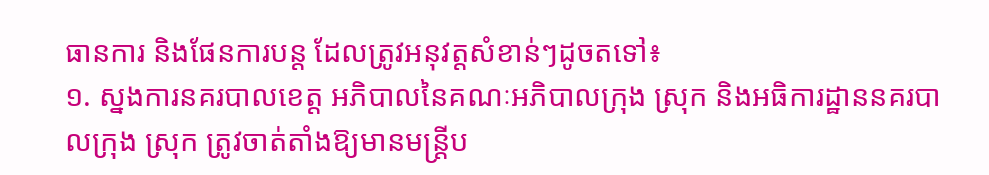ធានការ និងផែនការបន្ត ដែលត្រូវអនុវត្តសំខាន់ៗដូចតទៅ៖
១. ស្នងការនគរបាលខេត្ត អភិបាលនៃគណៈអភិបាលក្រុង ស្រុក និងអធិការដ្ឋាននគរបាលក្រុង ស្រុក ត្រូវចាត់តាំងឱ្យមានមន្ត្រីប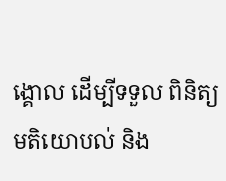ង្គោល ដើម្បីទទួល ពិនិត្យមតិយោបល់ និង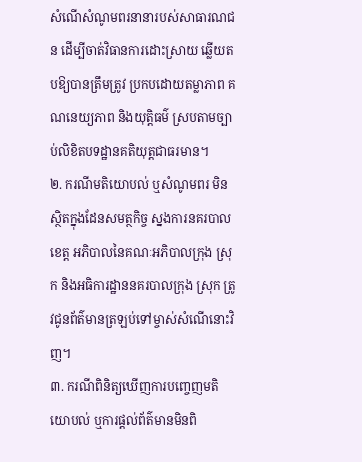សំណើសំណូមពរនានារបស់សាធារណជន ដើម្បីចាត់វិធានការដោះស្រាយ ឆ្លើយតបឱ្យបានត្រឹមត្រូវ ប្រកបដោយតម្លាភាព គណនេយ្យភាព និងយុត្តិធម៌ ស្របតាមច្បាប់លិខិតបទដ្ឋានគតិយុត្តជាធរមាន។
២. ករណីមតិយោបល់ ឬសំណូមពរ មិនស្ថិតក្នុងដែនសមត្ថកិច្ច ស្នងការនគរបាលខេត្ត អភិបាលនៃគណៈអភិបាលក្រុង ស្រុក និងអធិការដ្ឋាននគរបាលក្រុង ស្រុក ត្រូវជូនព័ត៌មានត្រឡប់ទៅម្ចាស់សំណើនោះវិញ។
៣. ករណីពិនិត្យឃើញការបញ្ចេញមតិយោបល់ ឬការផ្តល់ព័ត៌មានមិនពិ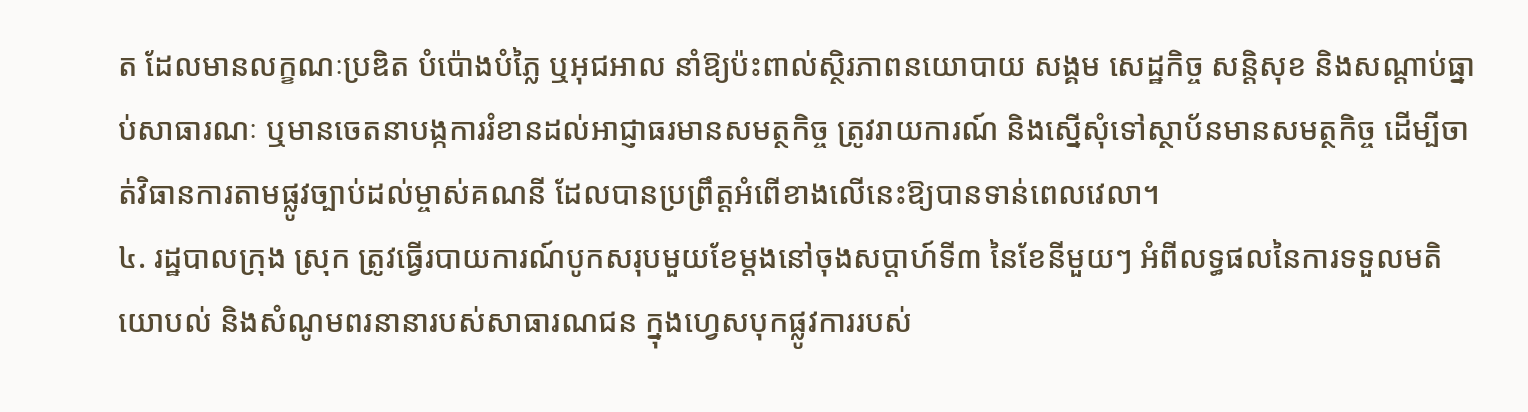ត ដែលមានលក្ខណៈប្រឌិត បំប៉ោងបំភ្លៃ ឬអុជអាល នាំឱ្យប៉ះពាល់ស្ថិរភាពនយោបាយ សង្គម សេដ្ឋកិច្ច សន្តិសុខ និងសណ្តាប់ធ្នាប់សាធារណៈ ឬមានចេតនាបង្កការរំខានដល់អាជ្ញាធរមានសមត្ថកិច្ច ត្រូវរាយការណ៍ និងស្នើសុំទៅស្ថាប័នមានសមត្ថកិច្ច ដើម្បីចាត់វិធានការតាមផ្លូវច្បាប់ដល់ម្ចាស់គណនី ដែលបានប្រព្រឹត្តអំពើខាងលើនេះឱ្យបានទាន់ពេលវេលា។
៤. រដ្ឋបាលក្រុង ស្រុក ត្រូវធ្វើរបាយការណ៍បូកសរុបមួយខែម្តងនៅចុងសប្តាហ៍ទី៣ នៃខែនីមួយៗ អំពីលទ្ធផលនៃការទទួលមតិយោបល់ និងសំណូមពរនានារបស់សាធារណជន ក្នុងហ្វេសបុកផ្លូវការរបស់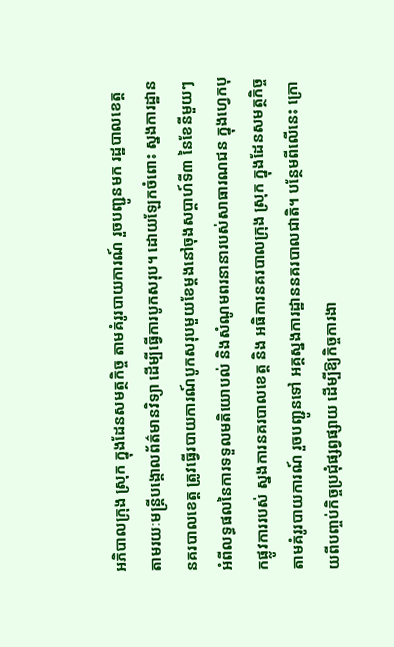អភិបាលក្រុង ស្រុក ក្នុងដែនសមត្ថកិច្ច តាមគំរូរបាយការណ៍ រួចបញ្ជូនមក រដ្ឋបាលខេត្ត តាមរយៈមន្ត្រីបង្គោលព័ត៌មានវិទ្យា ដើម្បីធ្វើការបូកសរុប។ ដោយឡែកចំពោះ ស្នងការដ្ឋាននគរបាលខេត្ត ត្រូវធ្វើរបាយការណ៍បូកសរុបមួយខែម្តងនៅចុងសប្តាហ៍ទី៣ នៃខែនីមួយៗ អំពីលទ្ធផលនៃការទទួលមតិយោបល់ និងសំណូមពរនានារបស់សាធារណជន ក្នុងហ្វេកបុកផ្លូវការរបស់ ស្នងការនគរបាលខេត្ត និង អធិការនគរបាលក្រុង ស្រុក ក្នុងដែនសមត្ថកិច្ច តាមគំរូរបាយការណ៍ រួចបញ្ជូនទៅ អគ្គស្នងការដ្ឋាននគរបាលជាតិ។ បន្ថែមពីលើនេះ ក្រោយពីបញ្ចប់កិច្ចប្រជុំផ្សព្វផ្សាយ ដើម្បីឱ្យកិច្ចការងា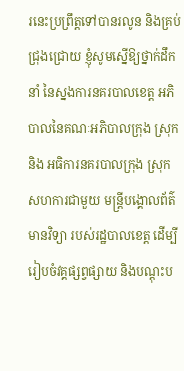រនេះប្រព្រឹត្តទៅបានរលូន និងគ្រប់ជ្រុងជ្រោយ ខ្ញុំសូមស្នើឱ្យថ្នាក់ដឹកនាំ នៃស្នងការនគរបាលខេត្ត អភិបាលនៃគណៈអភិបាលក្រុង ស្រុក និង អធិការនគរបាលក្រុង ស្រុក សហការជាមួយ មន្ត្រីបង្គោលព័ត៌មានវិទ្យា របស់រដ្ឋបាលខេត្ត ដើម្បីរៀបចំវគ្គផ្សព្វផ្សាយ និងបណ្តុះប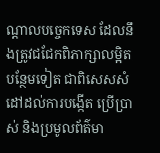ណ្តាលបច្ចេកទេស ដែលនឹងត្រូវជជែកពិភាក្សាលម្អិតបន្ថែមទៀត ជាពិសេសសំដៅដល់ការបង្កើត ប្រើប្រាស់ និងប្រមូលព័ត៌មា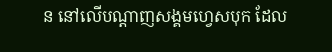ន នៅលើបណ្តាញសង្គមហ្វេសបុក ដែល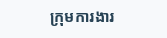ក្រុមការងារ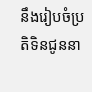នឹងរៀបចំប្រតិទិនជូននា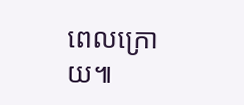ពេលក្រោយ៕